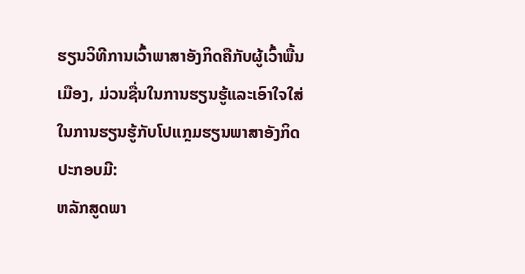ຮຽນວິທີການເວົ້າພາສາອັງກິດຄືກັບຜູ້ເວົ້າພື້ນເມືອງ, ມ່ວນຊື່ນໃນການຮຽນຮູ້ແລະເອົາໃຈໃສ່ໃນການຮຽນຮູ້ກັບໂປແກຼມຮຽນພາສາອັງກິດ
ປະກອບມີ:
ຫລັກສູດພາ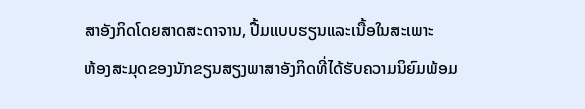ສາອັງກິດໂດຍສາດສະດາຈານ, ປື້ມແບບຮຽນແລະເນື້ອໃນສະເພາະ
ຫ້ອງສະມຸດຂອງນັກຂຽນສຽງພາສາອັງກິດທີ່ໄດ້ຮັບຄວາມນິຍົມພ້ອມ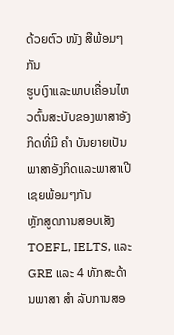ດ້ວຍຕົວ ໜັງ ສືພ້ອມໆກັນ
ຮູບເງົາແລະພາບເຄື່ອນໄຫວຕົ້ນສະບັບຂອງພາສາອັງກິດທີ່ມີ ຄຳ ບັນຍາຍເປັນພາສາອັງກິດແລະພາສາເປີເຊຍພ້ອມໆກັນ
ຫຼັກສູດການສອບເສັງ TOEFL, IELTS, ແລະ GRE ແລະ 4 ທັກສະດ້ານພາສາ ສຳ ລັບການສອ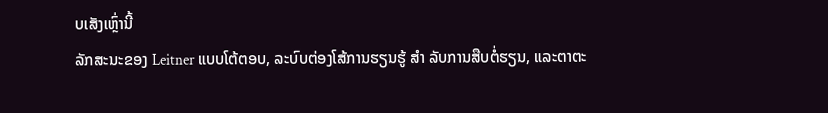ບເສັງເຫຼົ່ານີ້
ລັກສະນະຂອງ Leitner ແບບໂຕ້ຕອບ, ລະບົບຕ່ອງໂສ້ການຮຽນຮູ້ ສຳ ລັບການສືບຕໍ່ຮຽນ, ແລະຕາຕະ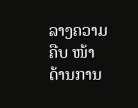ລາງຄວາມຄືບ ໜ້າ ດ້ານການ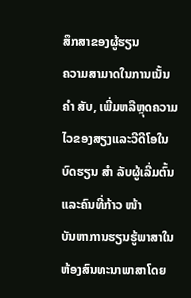ສຶກສາຂອງຜູ້ຮຽນ
ຄວາມສາມາດໃນການເນັ້ນ ຄຳ ສັບ, ເພີ່ມຫລືຫຼຸດຄວາມໄວຂອງສຽງແລະວີດີໂອໃນບົດຮຽນ ສຳ ລັບຜູ້ເລີ່ມຕົ້ນແລະຄົນທີ່ກ້າວ ໜ້າ
ບັນຫາການຮຽນຮູ້ພາສາໃນຫ້ອງສົນທະນາພາສາໂດຍ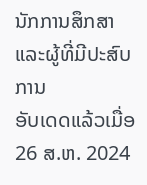ນັກການສຶກສາແລະຜູ້ທີ່ມີປະສົບການ
ອັບເດດແລ້ວເມື່ອ
26 ສ.ຫ. 2024